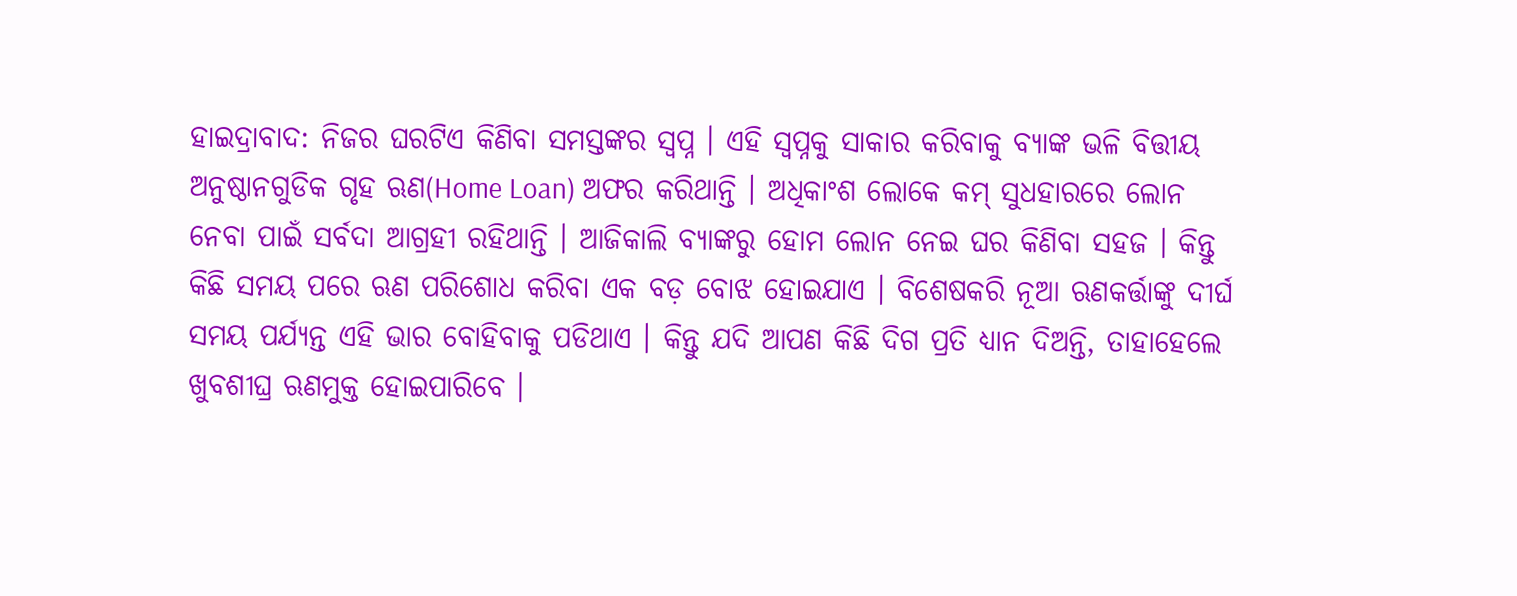ହାଇଦ୍ରାବାଦ: ନିଜର ଘରଟିଏ କିଣିବା ସମସ୍ତଙ୍କର ସ୍ବପ୍ନ । ଏହି ସ୍ବପ୍ନକୁ ସାକାର କରିବାକୁ ବ୍ୟାଙ୍କ ଭଳି ବିତ୍ତୀୟ ଅନୁଷ୍ଠାନଗୁଡିକ ଗୃହ ଋଣ(Home Loan) ଅଫର କରିଥାନ୍ତି । ଅଧିକାଂଶ ଲୋକେ କମ୍ ସୁଧହାରରେ ଲୋନ ନେବା ପାଇଁ ସର୍ବଦା ଆଗ୍ରହୀ ରହିଥାନ୍ତି । ଆଜିକାଲି ବ୍ୟାଙ୍କରୁ ହୋମ ଲୋନ ନେଇ ଘର କିଣିବା ସହଜ । କିନ୍ତୁ କିଛି ସମୟ ପରେ ଋଣ ପରିଶୋଧ କରିବା ଏକ ବଡ଼ ବୋଝ ହୋଇଯାଏ । ବିଶେଷକରି ନୂଆ ଋଣକର୍ତ୍ତାଙ୍କୁ ଦୀର୍ଘ ସମୟ ପର୍ଯ୍ୟନ୍ତ ଏହି ଭାର ବୋହିବାକୁ ପଡିଥାଏ । କିନ୍ତୁ ଯଦି ଆପଣ କିଛି ଦିଗ ପ୍ରତି ଧ୍ୟାନ ଦିଅନ୍ତି, ତାହାହେଲେ ଖୁବଶୀଘ୍ର ଋଣମୁକ୍ତ ହୋଇପାରିବେ ।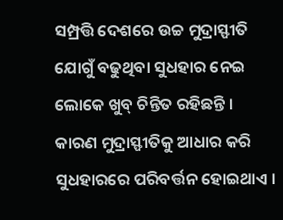ସମ୍ପ୍ରତ୍ତି ଦେଶରେ ଉଚ୍ଚ ମୁଦ୍ରାସ୍ଫୀତି ଯୋଗୁଁ ବଢୁଥିବା ସୁଧହାର ନେଇ ଲୋକେ ଖୁବ୍ ଚିନ୍ତିତ ରହିଛନ୍ତି । କାରଣ ମୁଦ୍ରାସ୍ଫୀତିକୁ ଆଧାର କରି ସୁଧହାରରେ ପରିବର୍ତ୍ତନ ହୋଇଥାଏ ।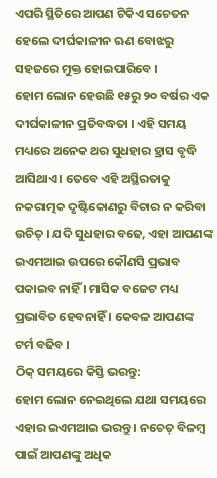ଏପରି ସ୍ଥିତିରେ ଆପଣ ଟିକିଏ ସଚେତନ ହେଲେ ଦୀର୍ଘକାଳୀନ ଋଣ ବୋଝରୁ ସହଜରେ ମୁକ୍ତ ହୋଇପାରିବେ ।
ହୋମ ଲୋନ ହେଉଛି ୧୫ରୁ ୨୦ ବର୍ଷର ଏକ ଦୀର୍ଘକାଳୀନ ପ୍ରତିବଦ୍ଧତା । ଏହି ସମୟ ମଧ୍ୟରେ ଅନେକ ଥର ସୁଧହାର ହ୍ରାସ ବୃଦ୍ଧି ଆସିଥାଏ । ତେବେ ଏହି ଅସ୍ଥିରତାକୁ ନକରାତ୍ମକ ଦୃଷ୍ଟିକୋଣରୁ ବିଚାର ନ କରିବା ଉଚିତ୍ । ଯଦି ସୁଧହାର ବଢେ, ଏହା ଆପଣଙ୍କ ଇଏମଆଇ ଉପରେ କୌଣସି ପ୍ରଭାବ ପକାଇବ ନାହିଁ । ମାସିକ ବଜେଟ ମଧ୍ୟ ପ୍ରଭାବିତ ହେବନାହିଁ । କେବଳ ଆପଣଙ୍କ ଟର୍ମ ବଢିବ ।
ଠିକ୍ ସମୟରେ କିସ୍ତି ଭରନ୍ତୁ:
ହୋମ ଲୋନ ନେଇଥିଲେ ଯଥା ସମୟରେ ଏହାର ଇଏମଆଇ ଭରନ୍ତୁ । ନଚେତ୍ ବିଳମ୍ବ ପାଇଁ ଆପଣଙ୍କୁ ଅଧିକ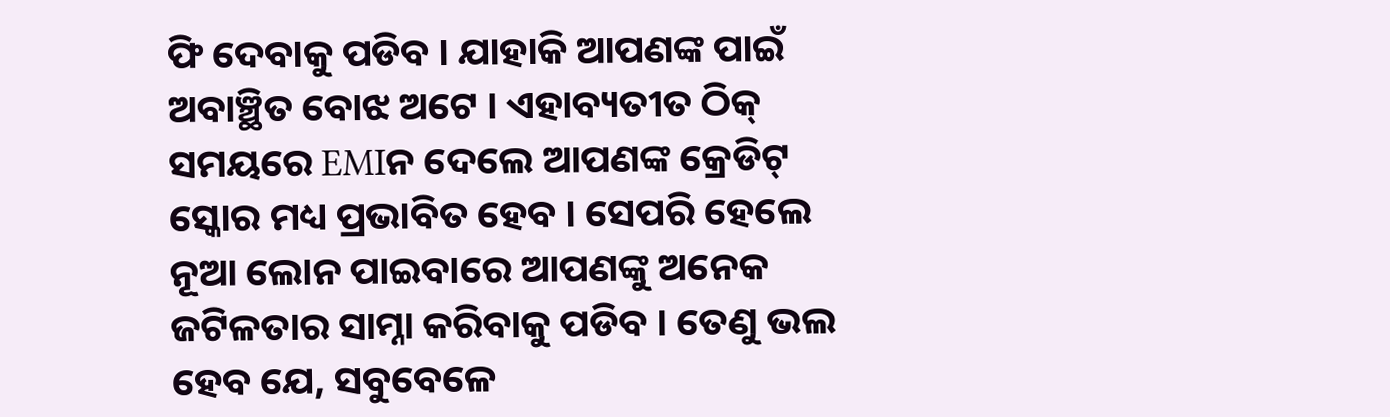ଫି ଦେବାକୁ ପଡିବ । ଯାହାକି ଆପଣଙ୍କ ପାଇଁ ଅବାଞ୍ଛିତ ବୋଝ ଅଟେ । ଏହାବ୍ୟତୀତ ଠିକ୍ ସମୟରେ EMIନ ଦେଲେ ଆପଣଙ୍କ କ୍ରେଡିଟ୍ ସ୍କୋର ମଧ୍ୟ ପ୍ରଭାବିତ ହେବ । ସେପରି ହେଲେ ନୂଆ ଲୋନ ପାଇବାରେ ଆପଣଙ୍କୁ ଅନେକ ଜଟିଳତାର ସାମ୍ନା କରିବାକୁ ପଡିବ । ତେଣୁ ଭଲ ହେବ ଯେ, ସବୁବେଳେ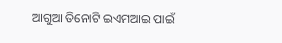ଆଗୁଆ ତିନୋଟି ଇଏମଆଇ ପାଇଁ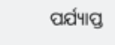ପର୍ଯ୍ୟାପ୍ତ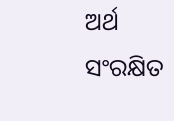ଅର୍ଥ ସଂରକ୍ଷିତ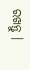ରଖନ୍ତୁ ।